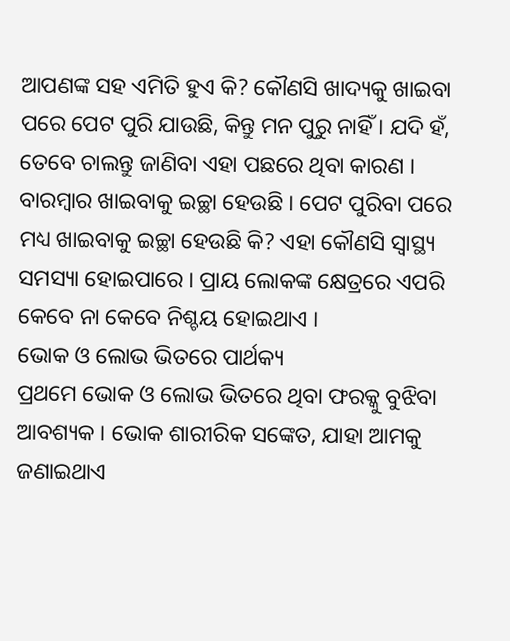ଆପଣଙ୍କ ସହ ଏମିତି ହୁଏ କି? କୌଣସି ଖାଦ୍ୟକୁ ଖାଇବା ପରେ ପେଟ ପୁରି ଯାଉଛି, କିନ୍ତୁ ମନ ପୁରୁ ନାହିଁ । ଯଦି ହଁ, ତେବେ ଚାଲନ୍ତୁ ଜାଣିବା ଏହା ପଛରେ ଥିବା କାରଣ । ବାରମ୍ବାର ଖାଇବାକୁ ଇଚ୍ଛା ହେଉଛି । ପେଟ ପୁରିବା ପରେ ମଧ୍ୟ ଖାଇବାକୁ ଇଚ୍ଛା ହେଉଛି କି? ଏହା କୌଣସି ସ୍ୱାସ୍ଥ୍ୟ ସମସ୍ୟା ହୋଇପାରେ । ପ୍ରାୟ ଲୋକଙ୍କ କ୍ଷେତ୍ରରେ ଏପରି କେବେ ନା କେବେ ନିଶ୍ଚୟ ହୋଇଥାଏ ।
ଭୋକ ଓ ଲୋଭ ଭିତରେ ପାର୍ଥକ୍ୟ
ପ୍ରଥମେ ଭୋକ ଓ ଲୋଭ ଭିତରେ ଥିବା ଫରକ୍କୁ ବୁଝିବା ଆବଶ୍ୟକ । ଭୋକ ଶାରୀରିକ ସଙ୍କେତ, ଯାହା ଆମକୁ ଜଣାଇଥାଏ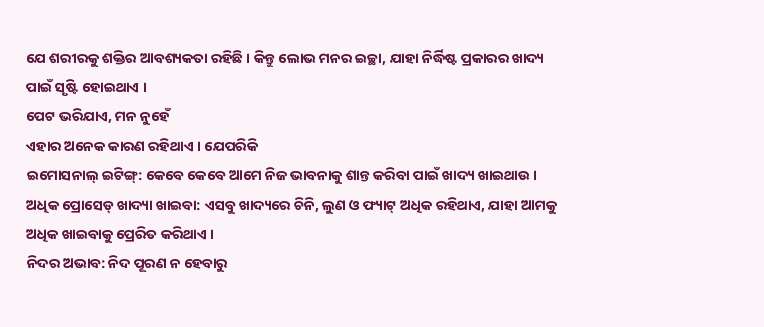ଯେ ଶରୀରକୁ ଶକ୍ତିର ଆବଶ୍ୟକତା ରହିଛି । କିନ୍ତୁ ଲୋଭ ମନର ଇଚ୍ଛା, ଯାହା ନିର୍ଦ୍ଧିଷ୍ଟ ପ୍ରକାରର ଖାଦ୍ୟ ପାଇଁ ସୃଷ୍ଟି ହୋଇଥାଏ ।
ପେଟ ଭରିଯାଏ, ମନ ନୁହେଁ
ଏହାର ଅନେକ କାରଣ ରହିଥାଏ । ଯେପରିକି
ଇମୋସନାଲ୍ ଇଟିଙ୍ଗ୍: କେବେ କେବେ ଆମେ ନିଜ ଭାବନାକୁ ଶାନ୍ତ କରିବା ପାଇଁ ଖାଦ୍ୟ ଖାଇଥାଉ ।
ଅଧିକ ପ୍ରୋସେଡ୍ ଖାଦ୍ୟା ଖାଇବା: ଏସବୁ ଖାଦ୍ୟରେ ଚିନି, ଲୁଣ ଓ ଫ୍ୟାଟ୍ ଅଧିକ ରହିଥାଏ, ଯାହା ଆମକୁ ଅଧିକ ଖାଇବାକୁ ପ୍ରେରିତ କରିଥାଏ ।
ନିଦର ଅଭାବ: ନିଦ ପୂରଣ ନ ହେବାରୁ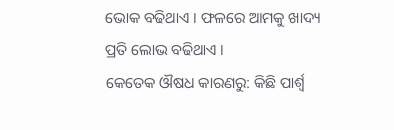ଭୋକ ବଢିଥାଏ । ଫଳରେ ଆମକୁ ଖାଦ୍ୟ ପ୍ରତି ଲୋଭ ବଢିଥାଏ ।
କେତେକ ଔଷଧ କାରଣରୁ: କିଛି ପାର୍ଶ୍ଵ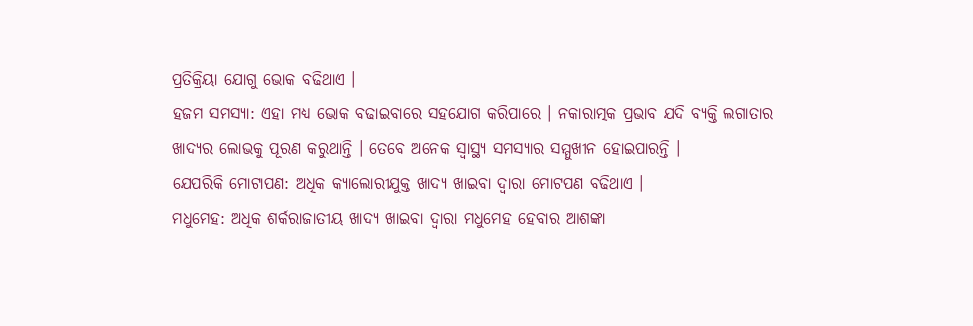ପ୍ରତିକ୍ରିୟା ଯୋଗୁ ଭୋକ ବଢିଥାଏ ।
ହଜମ ସମସ୍ୟା: ଏହା ମଧ୍ୟ ଭୋକ ବଢାଇବାରେ ସହଯୋଗ କରିପାରେ । ନକାରାତ୍ମକ ପ୍ରଭାବ ଯଦି ବ୍ୟକ୍ତି ଲଗାତାର ଖାଦ୍ୟର ଲୋଭକୁ ପୂରଣ କରୁଥାନ୍ତି । ତେବେ ଅନେକ ସ୍ୱାସ୍ଥ୍ୟ ସମସ୍ୟାର ସମ୍ମୁଖୀନ ହୋଇପାରନ୍ତି ।
ଯେପରିକି ମୋଟାପଣ: ଅଧିକ କ୍ୟାଲୋରୀଯୁକ୍ତ ଖାଦ୍ୟ ଖାଇବା ଦ୍ୱାରା ମୋଟପଣ ବଢିଥାଏ ।
ମଧୁମେହ: ଅଧିକ ଶର୍କରାଜାତୀୟ ଖାଦ୍ୟ ଖାଇବା ଦ୍ୱାରା ମଧୁମେହ ହେବାର ଆଶଙ୍କା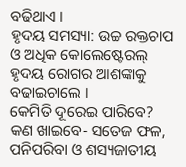ବଢିଥାଏ ।
ହୃଦୟ ସମସ୍ୟା: ଉଚ୍ଚ ରକ୍ତଚାପ ଓ ଅଧିକ କୋଲେଷ୍ଟେରଲ୍ ହୃଦୟ ରୋଗର ଆଶଙ୍କାକୁ ବଢାଇଚାଲେ ।
କେମିତି ଦୂରେଇ ପାରିବେ?
କଣ ଖାଇବେ- ସତେଜ ଫଳ, ପନିପରିବା ଓ ଶସ୍ୟଜାତୀୟ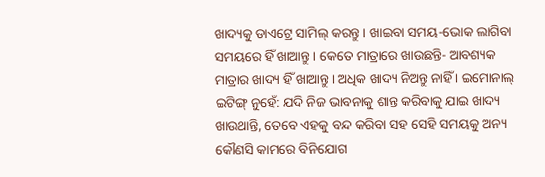ଖାଦ୍ୟକୁ ଡାଏଟ୍ରେ ସାମିଲ୍ କରନ୍ତୁ । ଖାଇବା ସମୟ-ଭୋକ ଲାଗିବା ସମୟରେ ହିଁ ଖାଆନ୍ତୁ । କେତେ ମାତ୍ରାରେ ଖାଉଛନ୍ତି- ଆବଶ୍ୟକ ମାତ୍ରାର ଖାଦ୍ୟ ହିଁ ଖାଆନ୍ତୁ । ଅଧିକ ଖାଦ୍ୟ ନିଅନ୍ତୁ ନାହିଁ । ଇମୋନାଲ୍ ଇଟିଙ୍ଗ୍ ନୁହେଁ: ଯଦି ନିଜ ଭାବନାକୁ ଶାନ୍ତ କରିବାକୁ ଯାଇ ଖାଦ୍ୟ ଖାଉଥାନ୍ତି, ତେବେ ଏହକୁ ବନ୍ଦ କରିବା ସହ ସେହି ସମୟକୁ ଅନ୍ୟ କୌଣସି କାମରେ ବିନିଯୋଗ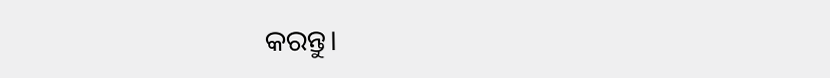କରନ୍ତୁ।